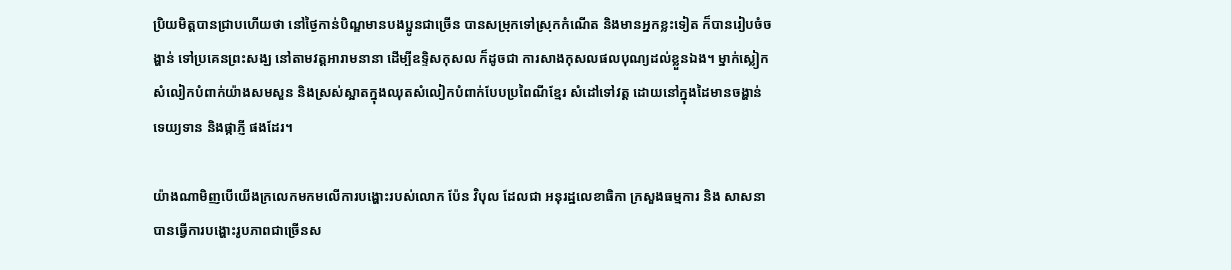ប្រិយមិត្តបានជ្រាបហើយថា នៅថ្ងៃកាន់បិណ្ឌមានបងប្អូនជាច្រើន បានសម្រុកទៅស្រុកកំណើត និងមានអ្នកខ្លះទៀត ក៏បានរៀបចំចង្ហាន់ ទៅប្រគេនព្រះសង្ឃ នៅតាមវត្តអារាមនានា ដើម្បីឧទ្ទិសកុសល ក៏ដូចជា ការសាងកុសលផលបុណ្យដល់ខ្លួនឯង។ ម្នាក់ស្លៀកសំលៀកបំពាក់យ៉ាងសមសួន និងស្រស់ស្អាតក្នុងឈុតសំលៀកបំពាក់បែបប្រពៃណីខ្មែរ សំដៅទៅវត្ត ដោយនៅក្នុងដៃមានចង្ហាន់ ទេយ្យទាន និងផ្កាភ្ញី ផងដែរ។

យ៉ាងណាមិញបើយើងក្រលេកមកមលើការបង្ហោះរបស់លោក ប៉ែន វិបុល ដែលជា អនុរដ្ឋលេខាធិកា ក្រសួងធម្មការ និង សាសនា បានធ្វើការបង្ហោះរូបភាពជាច្រើនស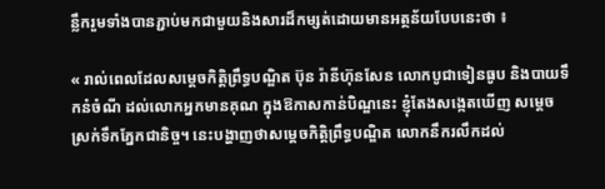ន្លឹករួមទាំងបានភ្ជាប់មកជាមួយនិងសារដ៏កម្សត់ដោយមានអត្ថន័យបែបនេះថា ៖

« រាល់ពេលដែលសម្តេចកិត្តិព្រឹទ្ធបណ្ឌិត ប៊ុន រ៉ានីហ៊ុនសែន លោកបូជាទៀនធូប និងបាយទឹកនំចំណី ដល់លោកអ្នកមានគុណ ក្នុងឱកាសកាន់បិណ្ឌនេះ ខ្ញុំតែងសង្កេតឃេីញ សម្តេច ស្រក់ទឹកភ្នែកជានិច្ច។ នេះបង្ហាញថាសម្តេចកិត្តិព្រឹទ្ធបណ្ឌិត លោកនឹករលឹកដល់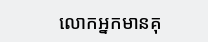លោកអ្នកមានគុ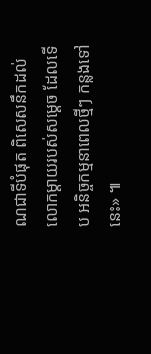ណជាទីបំផុត ពិសេសនឹកដល់លោកម្តាយរបស់សម្តេច ដែលទេីប អនិច្ចកម្មនាពេលថ្មីៗ កន្លងទៅនេះ» ៕